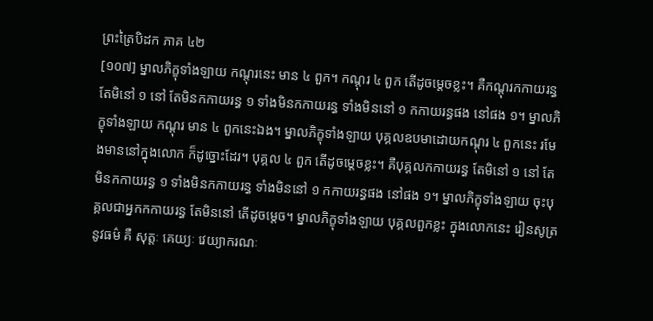ព្រះត្រៃបិដក ភាគ ៤២
[១០៧] ម្នាលភិក្ខុទាំងឡាយ កណ្តុរនេះ មាន ៤ ពួក។ កណ្តុរ ៤ ពួក តើដូចម្តេចខ្លះ។ គឺកណ្តុរកកាយរន្ធ តែមិនៅ ១ នៅ តែមិនកកាយរន្ធ ១ ទាំងមិនកកាយរន្ធ ទាំងមិននៅ ១ កកាយរន្ធផង នៅផង ១។ ម្នាលភិក្ខុទាំងឡាយ កណ្តុរ មាន ៤ ពួកនេះឯង។ ម្នាលភិក្ខុទាំងឡាយ បុគ្គលឧបមាដោយកណ្តុរ ៤ ពួកនេះ រមែងមាននៅក្នុងលោក ក៏ដូច្នោះដែរ។ បុគ្គល ៤ ពួក តើដូចម្តេចខ្លះ។ គឺបុគ្គលកកាយរន្ធ តែមិនៅ ១ នៅ តែមិនកកាយរន្ធ ១ ទាំងមិនកកាយរន្ធ ទាំងមិននៅ ១ កកាយរន្ធផង នៅផង ១។ ម្នាលភិក្ខុទាំងឡាយ ចុះបុគ្គលជាអ្នកកកាយរន្ធ តែមិននៅ តើដូចម្តេច។ ម្នាលភិក្ខុទាំងឡាយ បុគ្គលពួកខ្លះ ក្នុងលោកនេះ រៀនសូត្រនូវធម៌ គឺ សុត្តៈ គេយ្យៈ វេយ្យាករណៈ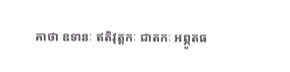គាថា ឧទានៈ ឥតិវុត្តកៈ ជាតកៈ អព្ភូតធ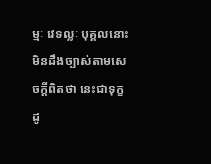ម្មៈ វេទល្លៈ បុគ្គលនោះ មិនដឹងច្បាស់តាមសេចក្តីពិតថា នេះជាទុក្ខ ដូ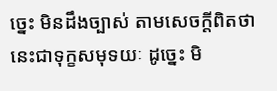ច្នេះ មិនដឹងច្បាស់ តាមសេចក្តីពិតថា នេះជាទុក្ខសមុទយៈ ដូច្នេះ មិ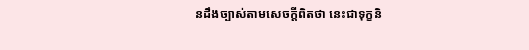នដឹងច្បាស់តាមសេចក្តីពិតថា នេះជាទុក្ខនិ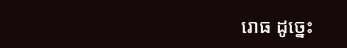រោធ ដូច្នេះ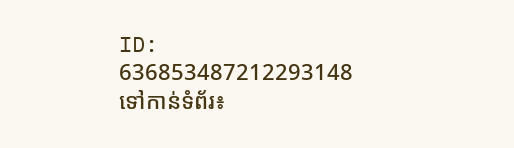ID: 636853487212293148
ទៅកាន់ទំព័រ៖